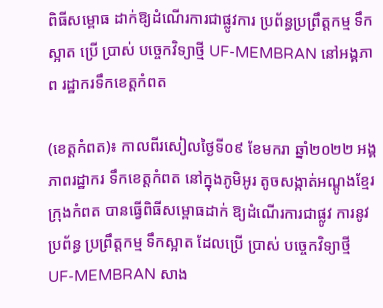ពិធីសម្ពោធ ដាក់ឱ្យដំណើរការជាផ្លូវការ ប្រព័ន្ធប្រព្រឹត្តកម្ម ទឹកស្អាត ប្រើ ប្រាស់ បច្ចេកវិទ្យាថ្មី UF-MEMBRAN នៅអង្គភាព រដ្ឋាករទឹកខេត្តកំពត

(ខេត្តកំពត)៖ កាលពីរសៀលថ្ងៃទី០៩ ខែមករា ឆ្នាំ២០២២ អង្គភាពរដ្ឋាករ ទឹកខេត្តកំពត នៅក្នុងភូមិអូរ តូចសង្កាត់អណ្ដូងខ្មែរ ក្រុងកំពត បានធ្វើពិធីសម្ពោធដាក់ ឱ្យដំណើរការជាផ្លូវ ការនូវប្រព័ន្ធ ប្រព្រឹត្តកម្ម ទឹកស្អាត ដែលប្រើ ប្រាស់ បច្ចេកវិទ្យាថ្មី UF-MEMBRAN សាង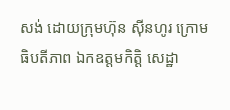សង់ ដោយក្រុមហ៊ុន ស៊ីនហូរ ក្រោមធិបតីភាព ឯកឧត្តមកិត្តិ សេដ្ឋា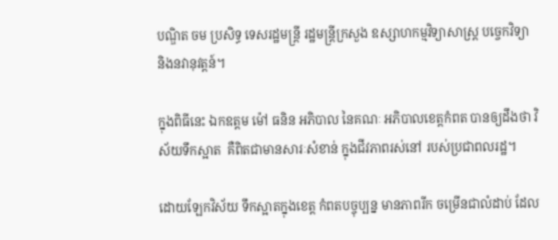បណ្ឌិត ចម ប្រសិទ្ធ ទេសរដ្ឋមន្ត្រី រដ្ឋមន្ត្រីក្រសួង ឧស្សាហកម្មវិទ្យាសាស្រ្ត បច្ចេកវិទ្យា និងនវានុវត្តន៍។

ក្នុងពិធីនេះ ឯកឧត្តម ម៉ៅ ធនិន អភិបាល នៃគណៈ អភិបាលខេត្តកំពត បានឲ្យដឹងថា វិស័យទឹកស្អាត  គឺពិតជាមានសារៈសំខាន់ ក្នុងជីវភាពរស់នៅ របស់ប្រជាពលរដ្ឋ។

ដោយឡែកវិស័យ ទឹកស្អាតក្នុងខេត្ត កំពតបច្ចុប្បន្ន មានភាពរីក ចម្រើនជាលំដាប់ ដែល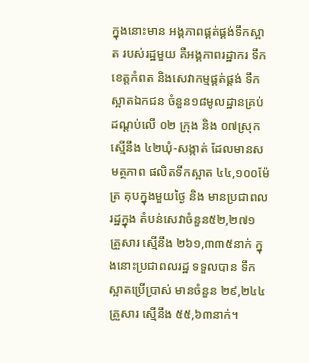ក្នុងនោះមាន អង្គភាពផ្គត់ផ្គង់ទឹកស្អាត របស់រដ្ឋមួយ គឺអង្គភាពរដ្ឋាករ ទឹកខេត្តកំពត និងសេវាកម្មផ្គត់ផ្គង់ ទឹកស្អាតឯកជន ចំនួន១៨មូលដ្ឋានគ្រប់ ដណ្តប់លើ ០២ ក្រុង និង ០៧ស្រុក ស្មើនឹង ៤២ឃុំ-សង្កាត់ ដែលមានសមត្ថភាព ផលិតទឹកស្អាត ៤៤,១០០ម៉ែត្រ គុបក្នុងមួយថ្ងៃ និង មានប្រជាពលរដ្ឋក្នុង តំបន់សេវាចំនួន៥២,២៧១ គ្រួសារ ស្មើនឹង ២៦១,៣៣៥នាក់ ក្នុងនោះប្រជាពលរដ្ឋ ទទួលបាន ទឹកស្អាតប្រើប្រាស់ មានចំនួន ២៩,២៤៤គ្រួសារ ស្មើនឹង ៥៥,៦៣នាក់។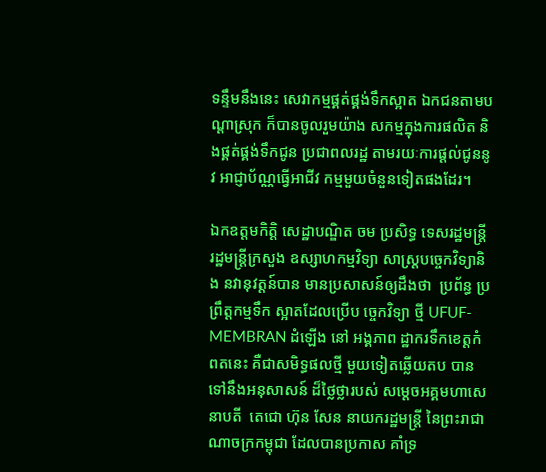ទន្ទឹមនឹងនេះ សេវាកម្មផ្គត់ផ្គង់ទឹកស្អាត ឯកជនតាមបណ្តាស្រុក ក៏បានចូលរួមយ៉ាង សកម្មក្នុងការផលិត និងផ្គត់ផ្គង់ទឹកជូន ប្រជាពលរដ្ឋ តាមរយៈការផ្តល់ជូននូវ អាជ្ញាប័ណ្ណធ្វើអាជីវ កម្មមួយចំនួនទៀតផងដែរ។

ឯកឧត្តមកិត្តិ សេដ្ឋាបណ្ឌិត ចម ប្រសិទ្ធ ទេសរដ្ឋមន្ត្រី រដ្ឋមន្ត្រីក្រសួង ឧស្សាហកម្មវិទ្យា សាស្រ្តបច្ចេកវិទ្យានិង នវានុវត្តន៍បាន មានប្រសាសន៍ឲ្យដឹងថា  ប្រព័ន្ធ ប្រព្រឹត្តកម្មទឹក ស្អាតដែលប្រើប ច្ចេកវិទ្យា ថ្មី UFUF-MEMBRAN ដំឡើង នៅ អង្គភាព ដ្ឋាករទឹកខេត្តកំពតនេះ គឺជាសមិទ្ធផលថ្មី មួយទៀតឆ្លើយតប បានទៅនឹងអនុសាសន៍ ដ៏ថ្លៃថ្លារបស់ សម្តេចអគ្គមហាសេនាបតី  តេជោ ហ៊ុន សែន នាយករដ្ឋមន្ត្រី នៃព្រះរាជាណាចក្រកម្ពុជា ដែលបានប្រកាស គាំទ្រ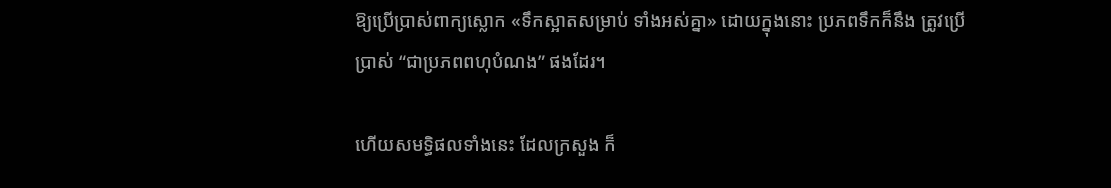ឱ្យប្រើប្រាស់ពាក្យស្លោក «ទឹកស្អាតសម្រាប់ ទាំងអស់គ្នា» ដោយក្នុងនោះ ប្រភពទឹកក៏នឹង ត្រូវប្រើប្រាស់ “ជាប្រភពពហុបំណង” ផងដែរ។

ហើយសមទ្ធិផលទាំងនេះ ដែលក្រសួង ក៏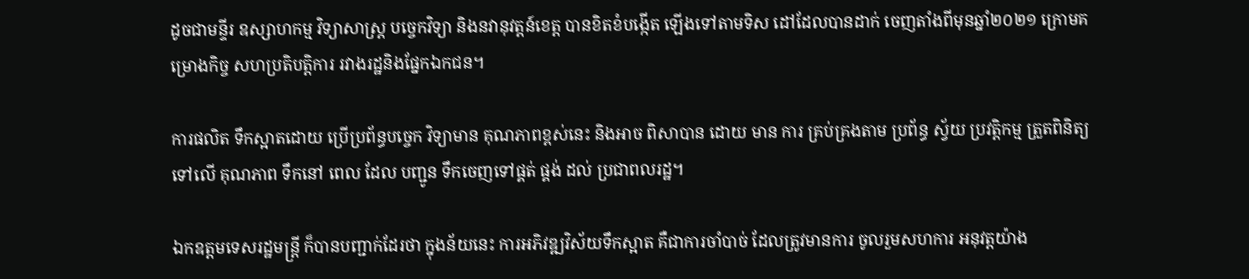ដូចជាមន្ទីរ ឧស្សាហកម្ម វិទ្យាសាស្ត្រ បច្ចេកវិទ្យា និងនវានុវត្តន៍ខេត្ត បានខិតខំបង្កើត ឡើងទៅតាមទិស ដៅដែលបានដាក់ ចេញតាំងពីមុនឆ្នាំ២០២១ ក្រោមគម្រោងកិច្ច សហប្រតិបត្តិការ រវាងរដ្ឋនិងផ្នែកឯកជន។

ការផលិត ទឹកស្អាតដោយ ប្រើប្រព័ន្ធបច្ចេក វិទ្យាមាន គុណភាពខ្ពស់នេះ និងអាច ពិសាបាន ដោយ មាន ការ គ្រប់គ្រងតាម ប្រព័ន្ធ ស្វ័យ ប្រវត្តិកម្ម ត្រួតពិនិត្យ ទៅលើ គុណភាព ទឹកនៅ ពេល ដែល បញ្ជូន ទឹកចេញទៅផ្គត់ ផ្គង់ ដល់ ប្រជាពលរដ្ឋ។

ឯកឧត្តមទេសរដ្ឋមន្ត្រី ក៏បានបញ្ជាក់ដែរថា ក្នុងន័យនេះ ការអភិវឌ្ឍវិស័យទឹកស្អាត គឺជាការចាំបាច់ ដែលត្រូវមានការ ចូលរួមសហការ អនុវត្តយ៉ាង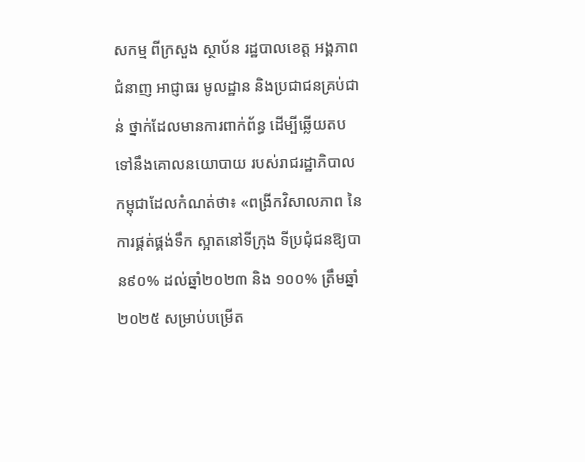សកម្ម ពីក្រសួង ស្ថាប័ន រដ្ឋបាលខេត្ត អង្គភាពជំនាញ អាជ្ញាធរ មូលដ្ឋាន និងប្រជាជនគ្រប់ជាន់ ថ្នាក់ដែលមានការពាក់ព័ន្ធ ដើម្បីឆ្លើយតប ទៅនឹងគោលនយោបាយ របស់រាជរដ្ឋាភិបាល កម្ពុជាដែលកំណត់ថា៖ «ពង្រីកវិសាលភាព នៃការផ្គត់ផ្គង់ទឹក ស្អាតនៅទីក្រុង ទីប្រជុំជនឱ្យបាន៩០% ដល់ឆ្នាំ២០២៣ និង ១០០% ត្រឹមឆ្នាំ២០២៥ សម្រាប់បម្រើត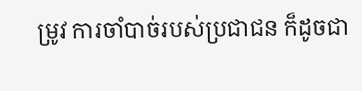ម្រូវ ការចាំបាច់របស់ប្រជាជន ក៏ដូចជា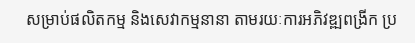សម្រាប់ផលិតកម្ម និងសេវាកម្មនានា តាមរយៈការអភិវឌ្ឍពង្រីក ប្រ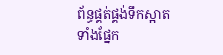ព័ន្ធផ្គត់ផ្គង់ទឹកស្អាត ទាំងផ្នែក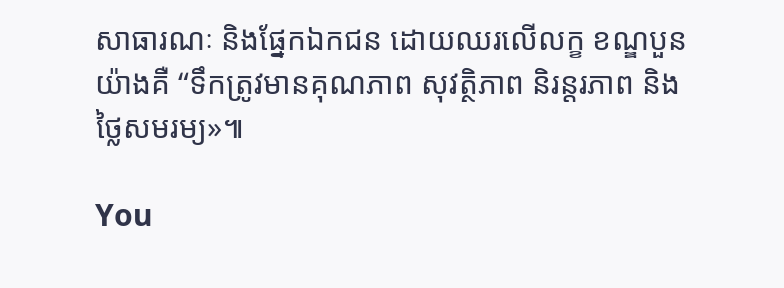សាធារណៈ និងផ្នែកឯកជន ដោយឈរលើលក្ខ ខណ្ឌបួនយ៉ាងគឺ “ទឹកត្រូវមានគុណភាព សុវត្ថិភាព និរន្តរភាព និងថ្លៃសមរម្យ»៕

You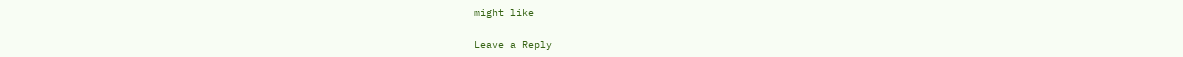might like

Leave a Reply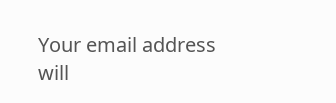Your email address will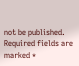not be published. Required fields are marked *